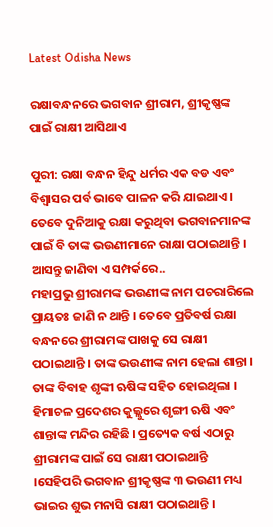Latest Odisha News

ରକ୍ଷାବନ୍ଧନରେ ଭଗବାନ ଶ୍ରୀରାମ, ଶ୍ରୀକୃଷ୍ଣଙ୍କ ପାଇଁ ରାକ୍ଷୀ ଆସିଥାଏ

ପୁରୀ: ରକ୍ଷା ବନ୍ଧନ ହିନ୍ଦୁ ଧର୍ମର ଏକ ବଡ ଏବଂ ବିଶ୍ୱାସର ପର୍ବ ଭାବେ ପାଳନ କରି ଯାଇଥାଏ । ତେବେ ଦୁନିଆକୁ ରକ୍ଷା କରୁଥିବା ଭଗବାନମାନଙ୍କ ପାଇଁ ବି ତାଙ୍କ ଭଉଣୀମାନେ ରାକ୍ଷା ପଠାଇଥାନ୍ତି । ଆସନ୍ତୁ ଜାଣିବା ଏ ସମ୍ପର୍କରେ..
ମହାପ୍ରଭୁ ଶ୍ରୀରାମଙ୍କ ଭଉଣୀଙ୍କ ନାମ ପଚରାରିଲେ ପ୍ରାୟତଃ ଜାଣି ନ ଥାନ୍ତି । ତେବେ ପ୍ରତିବର୍ଷ ରକ୍ଷା ବନ୍ଧନରେ ଶ୍ରୀରାମଙ୍କ ପାଖକୁ ସେ ରାକ୍ଷୀ ପଠାଇଥାନ୍ତି । ତାଙ୍କ ଭଉଣୀଙ୍କ ନାମ ହେଲା ଶାନ୍ତା । ତାଙ୍କ ବିବାହ ଶୃଙ୍କୀ ଋଷିଙ୍କ ସହିତ ହୋଇଥିଲା । ହିମାଚଳ ପ୍ରଦେଶର କୁଲ୍ଲୁରେ ଶୃଙ୍ଗୀ ଋଷି ଏବଂ ଶାନ୍ତାଙ୍କ ମନ୍ଦିର ରହିଛି । ପ୍ରତ୍ୟେକ ବର୍ଷ ଏଠାରୁ ଶ୍ରୀରାମଙ୍କ ପାଇଁ ସେ ରାକ୍ଷୀ ପଠାଇଥାନ୍ତି ।ସେହିପରି ଭଗବାନ ଶ୍ରୀକୃଷ୍ଣଙ୍କ ୩ ଭଉଣୀ ମଧ୍ୟ ଭାଇର ଶୁଭ ମନାସି ରାକ୍ଷୀ ପଠାଇଥାନ୍ତି ।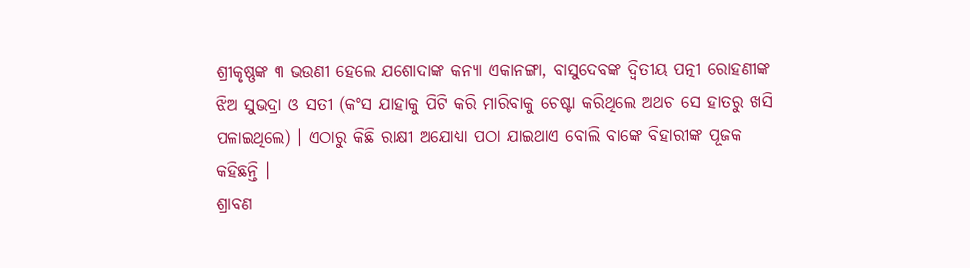ଶ୍ରୀକୃଷ୍ଣଙ୍କ ୩ ଭଉଣୀ ହେଲେ ଯଶୋଦାଙ୍କ କନ୍ୟା ଏକାନଙ୍ଗା, ବାସୁଦେବଙ୍କ ଦ୍ୱିତୀୟ ପତ୍ନୀ ରୋହଣୀଙ୍କ ଝିଅ ସୁଭଦ୍ରା ଓ ସତୀ (କଂସ ଯାହାକୁ ପିଟି କରି ମାରିବାକୁ ଚେଷ୍ଟା କରିଥିଲେ ଅଥଚ ସେ ହାତରୁ ଖସି ପଳାଇଥିଲେ) । ଏଠାରୁ କିଛି ରାକ୍ଷୀ ଅଯୋଧ୍ୟା ପଠା ଯାଇଥାଏ ବୋଲି ବାଙ୍କେ ବିହାରୀଙ୍କ ପୂଜକ କହିଛନ୍ତି ।
ଶ୍ରାବଣ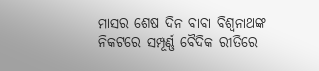ମାସର ଶେଷ ଦିନ ବାବା ବିଶ୍ୱନାଥଙ୍କ ନିକଟରେ ସମ୍ପୂର୍ଣ୍ଣ ବୈଦିକ ରୀତିରେ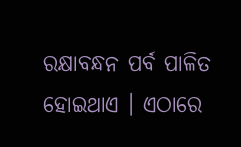ରକ୍ଷାବନ୍ଧନ ପର୍ବ ପାଳିତ ହୋଇଥାଏ । ଏଠାରେ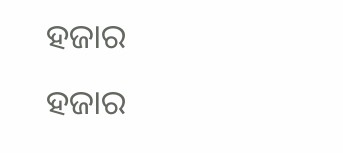ହଜାର ହଜାର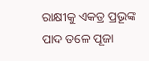ରାକ୍ଷୀକୁ ଏକତ୍ର ପ୍ରଭୂଙ୍କ ପାଦ ତଳେ ପୂଜା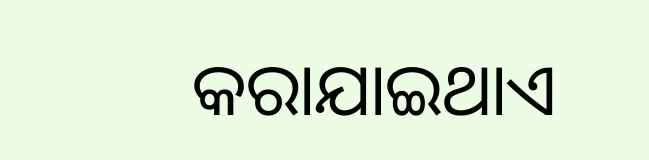କରାଯାଇଥାଏ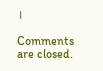।

Comments are closed.